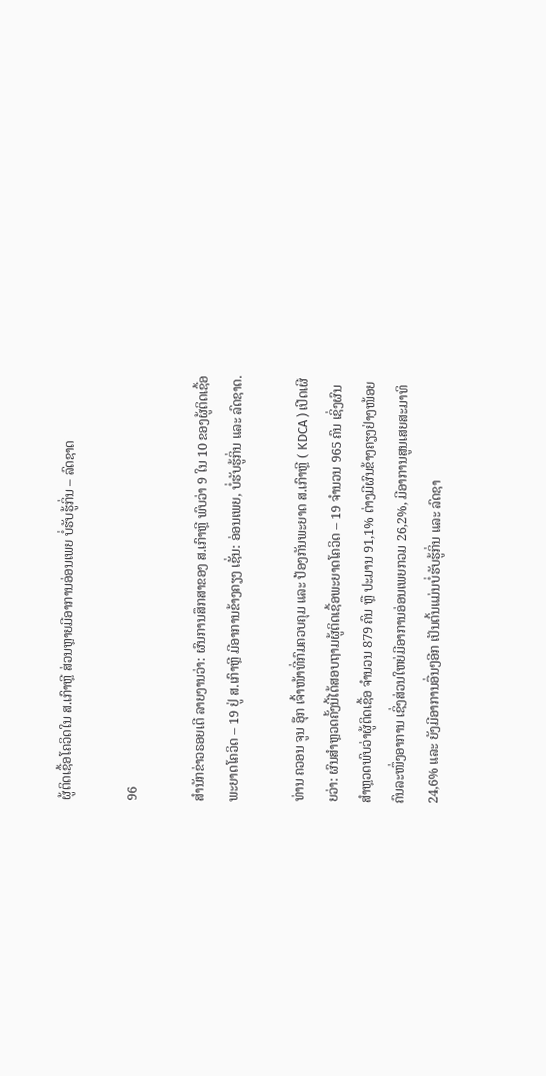ຜູ້ຕິດເຊື້ອໂຄວິດໃນ ສ.ເກົາຫຼີ ສ່ວນຫຼາຍມີອາການອ່ອນເພຍ ບໍ່ຮັບຮູ້ກິ່ນ – ລົດຊາດ

96

ສຳນັກຂ່າວຣອຍເຕີ ລາຍງານວ່າ: ຜົນການສຶກສາຂອງ ສ.ເກົາຫຼີ ພົບວ່າ 9 ໃນ 10 ຂອງຜູ້ຕິດເຊື້ອພະຍາດໂຄວິດ – 19 ຢູ່ ສ.ເກົາຫຼີ ມີອາການຂ້າງຄຽງ ເຊັ່ນ: ອ່ອນເພຍ, ບໍ່ຮັບຮູ້ກິ່ນ ແລະ ລົດຊາດ.

ທ່ານ ຄວອນ ຈູນ ອຸ໊ກ ເຈົ້າໜ້າທີ່ກົມຄວບຄຸມ ແລະ ປ້ອງກັນພະຍາດ ສ.ເກົາຫຼີ ( KDCA ) ເປີດເຜີຍວ່າ: ຜົນສຳຫຼວດຄັ້ງນີ້ໄດ້ສອບຖາມຜູ້ຕິດເຊື້ອພະຍາດໂຄວິດ – 19 ຈຳນວນ 965 ຄົນ ເຊິ່ງຜົນສຳຫຼວດພົບວ່າຜູ້ຕິດເຊື້ອ ຈຳນວນ 879 ຄົນ ຫຼື ປະມານ 91,1% ຕ່າງມີຜົນຂ້າງຄຽງຢ່າງໜ້ອຍຄົນລະໜຶ່ງອາການ ເຊິ່ງສ່ວນໃຫຍ່ມີອາການອ່ອນເພຍກວມ 26,2%, ມີອາການສູນເສຍສະມາທິ 24,6% ແລະ ຍັງມີອາການອື່ນໆອີກ ເປັນຕົ້ນແມ່ນບໍ່ຮັບຮູ້ກິ່ນ ແລະ ລົດຊາ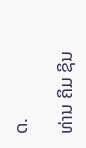ດ.

ທ່ານ ຄິມ ຊິນ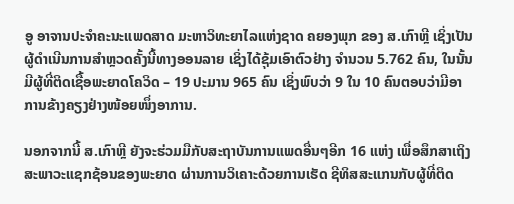ອູ ອາຈານປະຈຳຄະນະແພດສາດ ມະຫາວິທະຍາໄລແຫ່ງຊາດ ຄຍອງພຸກ ຂອງ ສ.ເກົາຫຼີ ເຊິ່ງເປັນຜູ້ດຳເນີນການສຳຫຼວດຄັ້ງນີ້ທາງອອນລາຍ ເຊິ່ງໄດ້ຊຸ້ມເອົາຕົວຢ່າງ ຈຳນວນ 5.762 ຄົນ, ໃນນັ້ນມີຜູ້ທີ່ຕິດເຊື້ອພະຍາດໂຄວິດ – 19 ປະມານ 965 ຄົນ ເຊິ່ງພົບວ່າ 9 ໃນ 10 ຄົນຕອບວ່າມີອາການຂ້າງຄຽງຢ່າງໜ້ອຍໜຶ່ງອາການ.

ນອກຈາກນີ້ ສ.ເກົາຫຼີ ຍັງຈະຮ່ວມມືກັບສະຖາບັນການແພດອື່ນໆອີກ 16 ແຫ່ງ ເພື່ອສຶກສາເຖິງສະພາວະແຊກຊ້ອນຂອງພະຍາດ ຜ່ານການວິເຄາະດ້ວຍການເຮັດ ຊີທິສສະແກນກັບຜູ້ທີ່ຕິດ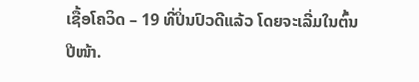ເຊື້ອໂຄວິດ – 19 ທີ່ປິ່ນປົວດີແລ້ວ ໂດຍຈະເລີ່ມໃນຕົ້ນປີໜ້າ.